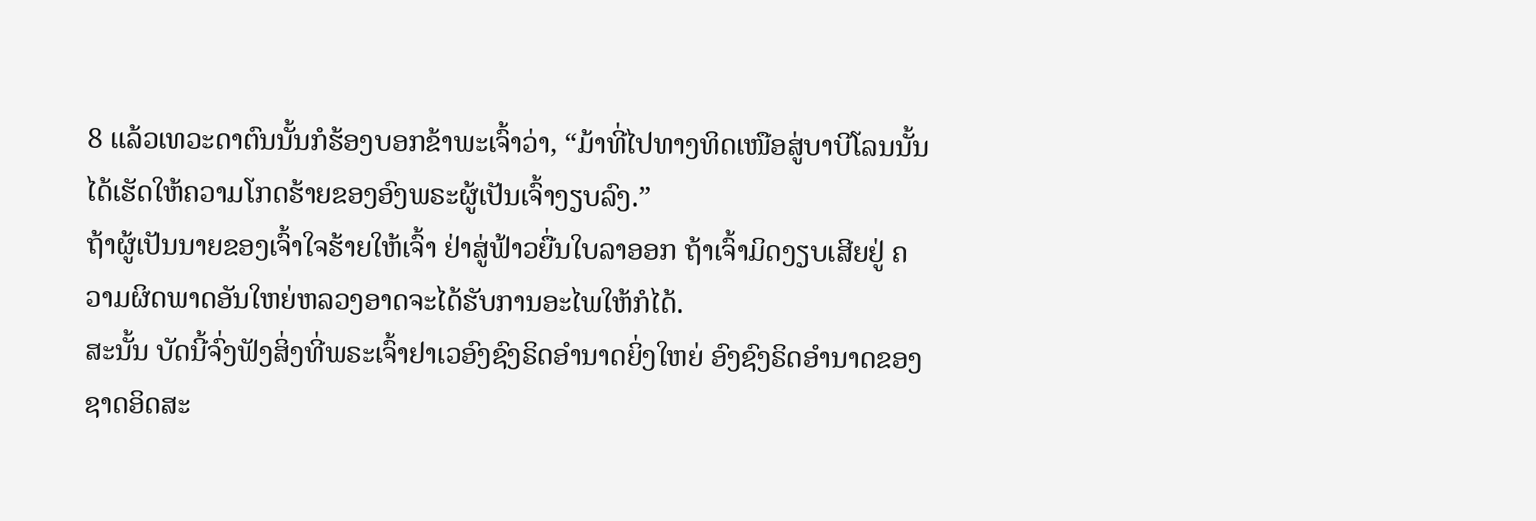8 ແລ້ວເທວະດາຕົນນັ້ນກໍຮ້ອງບອກຂ້າພະເຈົ້າວ່າ, “ມ້າທີ່ໄປທາງທິດເໜືອສູ່ບາບີໂລນນັ້ນ ໄດ້ເຮັດໃຫ້ຄວາມໂກດຮ້າຍຂອງອົງພຣະຜູ້ເປັນເຈົ້າງຽບລົງ.”
ຖ້າຜູ້ເປັນນາຍຂອງເຈົ້າໃຈຮ້າຍໃຫ້ເຈົ້າ ຢ່າສູ່ຟ້າວຍື່ນໃບລາອອກ ຖ້າເຈົ້າມິດງຽບເສີຍຢູ່ ຄວາມຜິດພາດອັນໃຫຍ່ຫລວງອາດຈະໄດ້ຮັບການອະໄພໃຫ້ກໍໄດ້.
ສະນັ້ນ ບັດນີ້ຈົ່ງຟັງສິ່ງທີ່ພຣະເຈົ້າຢາເວອົງຊົງຣິດອຳນາດຍິ່ງໃຫຍ່ ອົງຊົງຣິດອຳນາດຂອງຊາດອິດສະ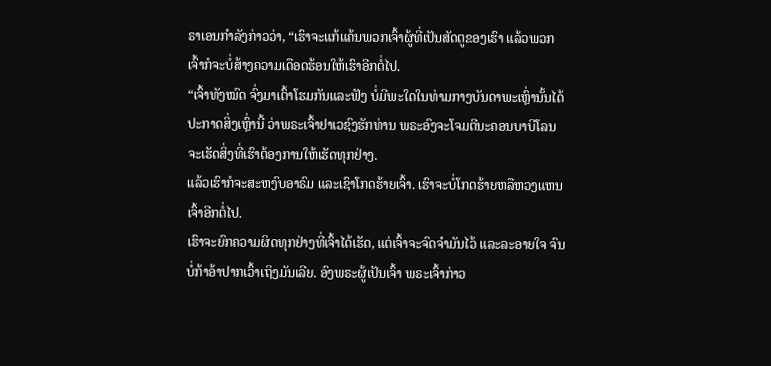ຣາເອນກຳລັງກ່າວວ່າ, “ເຮົາຈະແກ້ແຄ້ນພວກເຈົ້າຜູ້ທີ່ເປັນສັດຕູຂອງເຮົາ ແລ້ວພວກເຈົ້າກໍຈະບໍ່ສ້າງຄວາມເດືອດຮ້ອນໃຫ້ເຮົາອີກຕໍ່ໄປ.
“ເຈົ້າທັງໝົດ ຈົ່ງມາເຕົ້າໂຮມກັນແລະຟັງ ບໍ່ມີພະໃດໃນທ່າມກາງບັນດາພະເຫຼົ່ານັ້ນໄດ້ປະກາດສິ່ງເຫຼົ່ານີ້ ວ່າພຣະເຈົ້າຢາເວຊົງຮັກທ່ານ ພຣະອົງຈະໂຈມຕີນະຄອນບາບີໂລນ ຈະເຮັດສິ່ງທີ່ເຮົາຕ້ອງການໃຫ້ເຮັດທຸກຢ່າງ.
ແລ້ວເຮົາກໍຈະສະຫງົບອາຣົມ ແລະເຊົາໂກດຮ້າຍເຈົ້າ. ເຮົາຈະບໍ່ໂກດຮ້າຍຫລືຫວງແຫນເຈົ້າອີກຕໍ່ໄປ.
ເຮົາຈະຍົກຄວາມຜິດທຸກຢ່າງທີ່ເຈົ້າໄດ້ເຮັດ, ແຕ່ເຈົ້າຈະຈົດຈຳມັນໄວ້ ແລະລະອາຍໃຈ ຈົນບໍ່ກ້າອ້າປາກເວົ້າເຖິງມັນເລີຍ. ອົງພຣະຜູ້ເປັນເຈົ້າ ພຣະເຈົ້າກ່າວ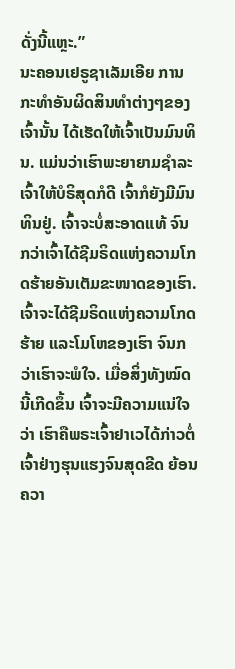ດັ່ງນີ້ແຫຼະ.”
ນະຄອນເຢຣູຊາເລັມເອີຍ ການກະທຳອັນຜິດສິນທຳຕ່າງໆຂອງເຈົ້ານັ້ນ ໄດ້ເຮັດໃຫ້ເຈົ້າເປັນມົນທິນ. ແມ່ນວ່າເຮົາພະຍາຍາມຊຳລະເຈົ້າໃຫ້ບໍຣິສຸດກໍດີ ເຈົ້າກໍຍັງມີມົນທິນຢູ່. ເຈົ້າຈະບໍ່ສະອາດແທ້ ຈົນກວ່າເຈົ້າໄດ້ຊີມຣິດແຫ່ງຄວາມໂກດຮ້າຍອັນເຕັມຂະໜາດຂອງເຮົາ.
ເຈົ້າຈະໄດ້ຊີມຣິດແຫ່ງຄວາມໂກດຮ້າຍ ແລະໂມໂຫຂອງເຮົາ ຈົນກວ່າເຮົາຈະພໍໃຈ. ເມື່ອສິ່ງທັງໝົດນີ້ເກີດຂຶ້ນ ເຈົ້າຈະມີຄວາມແນ່ໃຈວ່າ ເຮົາຄືພຣະເຈົ້າຢາເວໄດ້ກ່າວຕໍ່ເຈົ້າຢ່າງຮຸນແຮງຈົນສຸດຂີດ ຍ້ອນຄວາ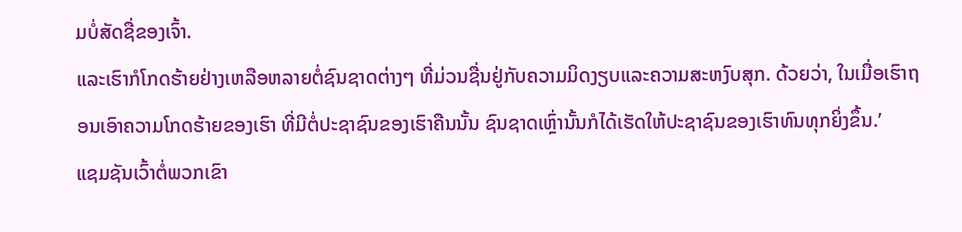ມບໍ່ສັດຊື່ຂອງເຈົ້າ.
ແລະເຮົາກໍໂກດຮ້າຍຢ່າງເຫລືອຫລາຍຕໍ່ຊົນຊາດຕ່າງໆ ທີ່ມ່ວນຊື່ນຢູ່ກັບຄວາມມິດງຽບແລະຄວາມສະຫງົບສຸກ. ດ້ວຍວ່າ, ໃນເມື່ອເຮົາຖອນເອົາຄວາມໂກດຮ້າຍຂອງເຮົາ ທີ່ມີຕໍ່ປະຊາຊົນຂອງເຮົາຄືນນັ້ນ ຊົນຊາດເຫຼົ່ານັ້ນກໍໄດ້ເຮັດໃຫ້ປະຊາຊົນຂອງເຮົາທົນທຸກຍິ່ງຂຶ້ນ.’
ແຊມຊັນເວົ້າຕໍ່ພວກເຂົາ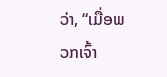ວ່າ, “ເມື່ອພວກເຈົ້າ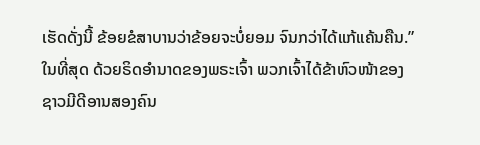ເຮັດດັ່ງນີ້ ຂ້ອຍຂໍສາບານວ່າຂ້ອຍຈະບໍ່ຍອມ ຈົນກວ່າໄດ້ແກ້ແຄ້ນຄືນ.”
ໃນທີ່ສຸດ ດ້ວຍຣິດອຳນາດຂອງພຣະເຈົ້າ ພວກເຈົ້າໄດ້ຂ້າຫົວໜ້າຂອງຊາວມີດີອານສອງຄົນ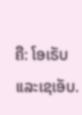ຄື: ໂອເຣັບແລະເຊເອັບ.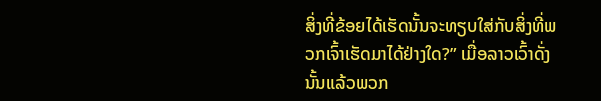ສິ່ງທີ່ຂ້ອຍໄດ້ເຮັດນັ້ນຈະທຽບໃສ່ກັບສິ່ງທີ່ພວກເຈົ້າເຮັດມາໄດ້ຢ່າງໃດ?” ເມື່ອລາວເວົ້າດັ່ງນັ້ນແລ້ວພວກ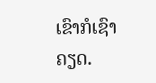ເຂົາກໍເຊົາຄຽດ.